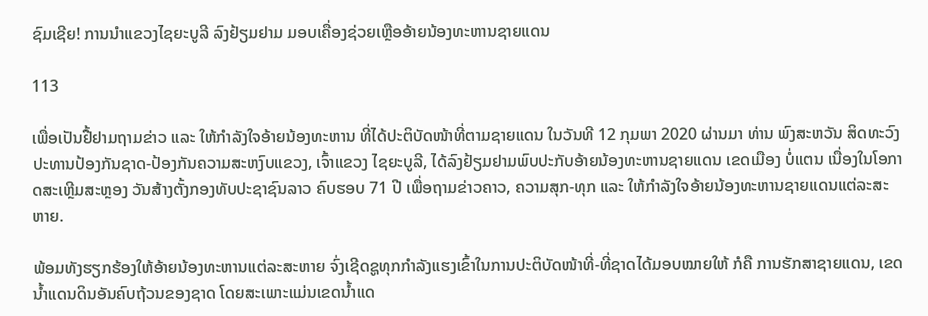ຊົມເຊີຍ! ການນຳແຂວງໄຊຍະບູລີ ລົງຢ້ຽມຢາມ ມອບເຄື່ອງຊ່ວຍເຫຼືອອ້າຍນ້ອງທະຫານຊາຍແດນ

113

ເພື່ອເປັນຢື້ຢາມຖາມຂ່າວ ແລະ ໃຫ້ກຳລັງໃຈອ້າຍນ້ອງທະຫານ ທີ່ໄດ້ປະຕິບັດໜ້າທີ່ຕາມຊາຍແດນ ໃນວັນທີ 12 ກຸມພາ 2020 ຜ່ານມາ ທ່ານ ພົງສະຫວັນ ສິດທະວົງ ປະທານປ້ອງກັນຊາດ-ປ້ອງກັນຄວາມສະຫງົບແຂວງ, ເຈົ້າແຂວງ ໄຊຍະບູລີ, ໄດ້ລົງຢ້ຽມຢາມພົບປະກັບອ້າຍນ້ອງທະຫານຊາຍແດນ ເຂດເມືອງ ບໍ່ແຕນ ເນື່ອງໃນໂອກາດສະເຫຼີມສະຫຼອງ ວັນສ້າງຕັ້ງກອງທັບປະຊາຊົນລາວ ຄົບຮອບ 71 ປີ ເພື່ອຖາມຂ່າວຄາວ, ຄວາມສຸກ-ທຸກ ແລະ ໃຫ້ກໍາລັງໃຈອ້າຍນ້ອງທະຫານຊາຍແດນແຕ່ລະສະຫາຍ.

ພ້ອມທັງຮຽກຮ້ອງໃຫ້ອ້າຍນ້ອງທະຫານແຕ່ລະສະຫາຍ ຈົ່ງເຊີດຊູທຸກກໍາລັງແຮງເຂົ້າໃນການປະຕິບັດໜ້າທີ່-ທີ່ຊາດໄດ້ມອບໝາຍໃຫ້ ກໍຄື ການຮັກສາຊາຍແດນ, ເຂດນໍ້າແດນດິນອັນຄົບຖ້ວນຂອງຊາດ ໂດຍສະເພາະແມ່ນເຂດນໍ້າແດ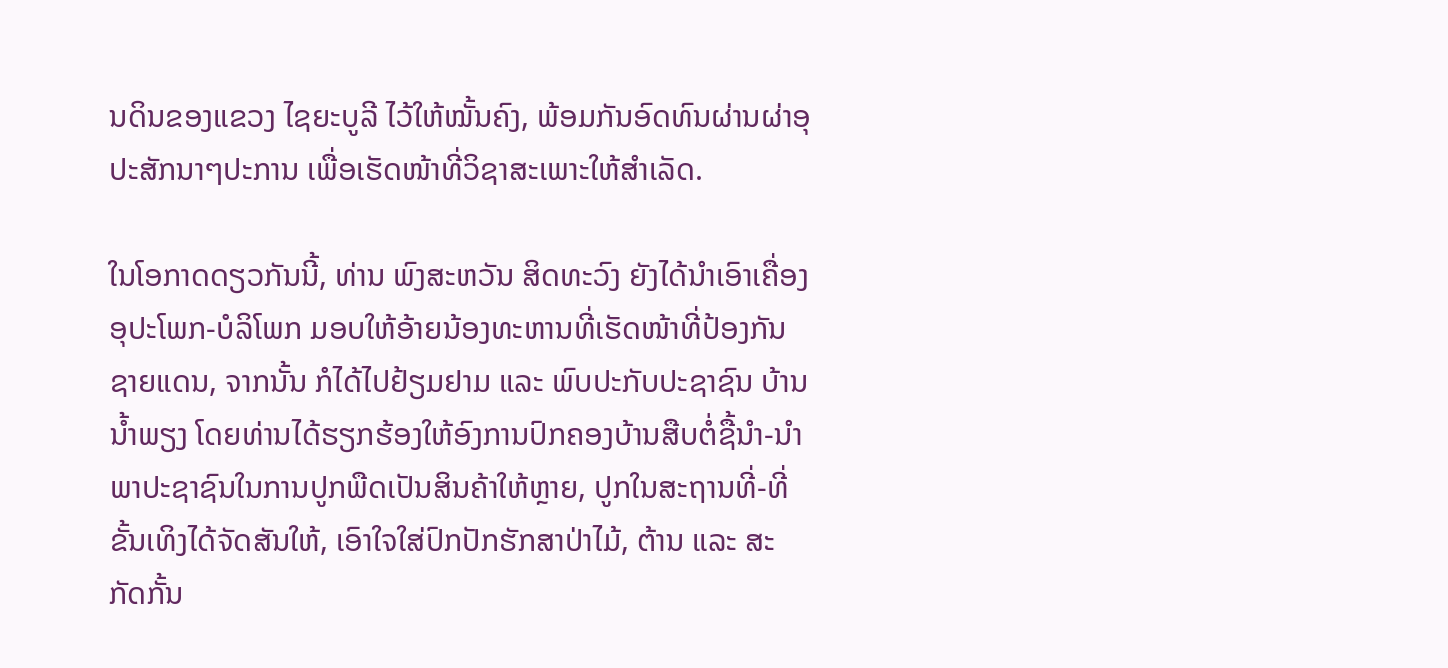ນດິນຂອງແຂວງ ໄຊຍະບູລີ ໄວ້ໃຫ້ໝັ້ນຄົງ, ພ້ອມກັນອົດທົນຜ່ານຜ່າອຸປະສັກນາໆປະການ ເພື່ອເຮັດໜ້າທີ່ວິຊາສະເພາະໃຫ້ສໍາເລັດ.

ໃນໂອກາດດຽວກັນນີ້, ທ່ານ ພົງສະຫວັນ ສິດທະວົງ ຍັງໄດ້ນໍາເອົາເຄື່ອງອຸປະໂພກ-ບໍລິໂພກ ມອບໃຫ້ອ້າຍນ້ອງທະຫານທີ່ເຮັດໜ້າທີ່ປ້ອງກັນຊາຍແດນ, ຈາກນັ້ນ ກໍໄດ້ໄປຢ້ຽມຢາມ ແລະ ພົບປະກັບປະຊາຊົນ ບ້ານນໍ້າພຽງ ໂດຍທ່ານໄດ້ຮຽກຮ້ອງໃຫ້ອົງການປົກຄອງບ້ານສືບຕໍ່ຊື້ນໍາ-ນໍາພາປະຊາຊົນໃນການປູກພືດເປັນສິນຄ້າໃຫ້ຫຼາຍ, ປູກໃນສະຖານທີ່-ທີ່ຂັ້ນເທິງໄດ້ຈັດສັນໃຫ້, ເອົາໃຈໃສ່ປົກປັກຮັກສາປ່າໄມ້, ຕ້ານ ແລະ ສະກັດກັ້ນ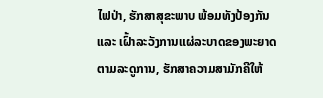ໄຟປ່າ, ຮັກສາສຸຂະພາບ ພ້ອມທັງປ້ອງກັນ ແລະ ເຝົ້າລະວັງການແຜ່ລະບາດຂອງພະຍາດຕາມລະດູການ, ຮັກສາຄວາມສາມັກຄີໃຫ້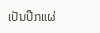ເປັນປືກແຜ່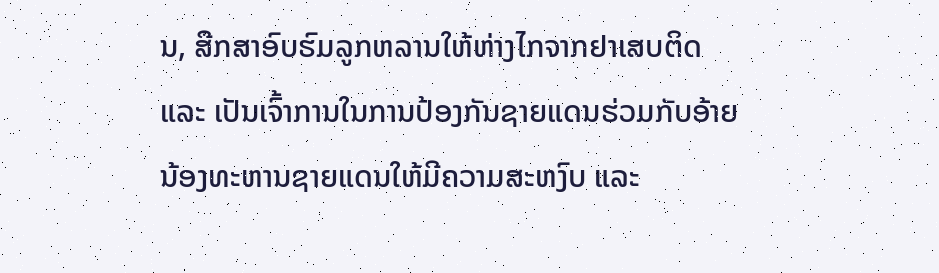ນ, ສືກສາອົບຮົມລູກຫລານໃຫ້ຫ່າງໄກຈາກຢາເສບຕິດ ແລະ ເປັນເຈົ້າການໃນການປ້ອງກັນຊາຍແດນຮ່ວມກັບອ້າຍນ້ອງທະຫານຊາຍແດນໃຫ້ມີຄວາມສະຫງົບ ແລະ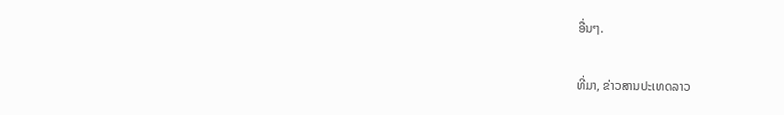ອື່ນໆ.

ທີ່ມາ, ຂ່າວສານປະເທດລາວ